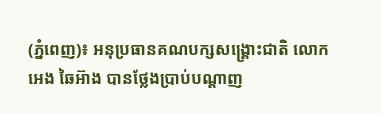(ភ្នំពេញ)៖ អនុប្រធានគណបក្សសង្រ្គោះជាតិ លោក អេង ឆៃអ៊ាង បានថ្លែងប្រាប់បណ្តាញ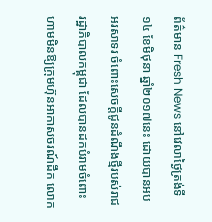ព័ត៌មាន Fresh News នៅវេលាថ្ងៃត្រង់ទី១៤ ខែមិថុនា ឆ្នាំ២០១៧នេះ ដោយបានអបអរសាទរ ចំពោះសេចក្តីជូនដំណឹងថ្មីរបស់រាជរដ្ឋាភិបាលកម្ពុជា ដែលបានដកបំរាមចំពោះហាមមិនឱ្យក្រុមហ៊ុនអាកាសចរណ៍ដឹក លោក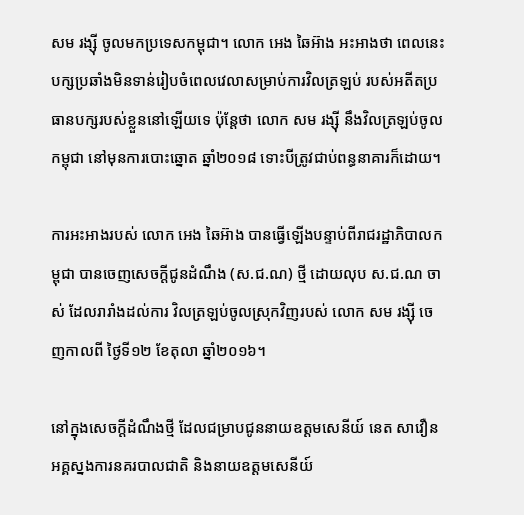សម រង្ស៊ី ចូលមកប្រទេសកម្ពុជា។ លោក អេង ឆៃអ៊ាង អះអាងថា ពេលនេះបក្សប្រឆាំងមិនទាន់រៀបចំពេលវេលាសម្រាប់ការវិលត្រឡប់ របស់អតីតប្រធានបក្សរបស់ខ្លួននៅឡើយទេ ប៉ុន្តែថា លោក សម រង្ស៊ី នឹងវិលត្រឡប់ចូលកម្ពុជា នៅមុនការបោះឆ្នោត ឆ្នាំ២០១៨ ទោះបីត្រូវជាប់ពន្ធនាគារក៏ដោយ។

ការអះអាងរបស់ លោក អេង ឆៃអ៊ាង បានធ្វើឡើងបន្ទាប់ពីរាជរដ្ឋាភិបាលកម្ពុជា បានចេញសេចក្តីជូនដំណឹង (ស.ជ.ណ) ថ្មី ដោយលុប ស.ជ.ណ ចាស់ ដែលរារាំងដល់ការ វិលត្រឡប់ចូលស្រុកវិញរបស់ លោក សម រង្ស៊ី ចេញកាលពី ថ្ងៃទី១២ ខែតុលា ឆ្នាំ២០១៦។

នៅក្នុងសេចក្តីដំណឹងថ្មី ដែលជម្រាបជូននាយឧត្តមសេនីយ៍ នេត សាវឿន អគ្គស្នងការនគរបាលជាតិ និងនាយឧត្តមសេនីយ៍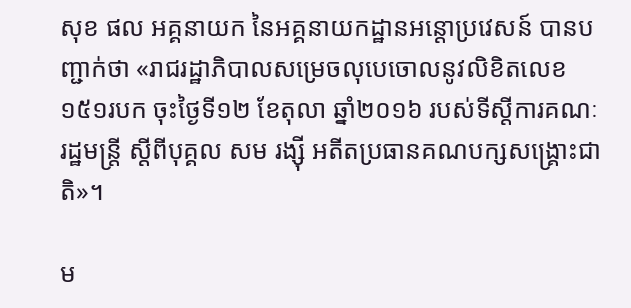សុខ ផល អគ្គនាយក នៃអគ្គនាយកដ្ឋានអន្តោប្រវេសន៍ បានបញ្ជាក់ថា «រាជរដ្ឋាភិបាលសម្រេចលុបេចោលនូវលិខិតលេខ១៥១របក ចុះថ្ងៃទី១២ ខែតុលា ឆ្នាំ២០១៦ របស់ទីស្តីការគណៈរដ្ឋមន្រ្តី ស្តីពីបុគ្គល សម រង្ស៊ី អតីតប្រធានគណបក្សសង្រ្គោះជាតិ»។

ម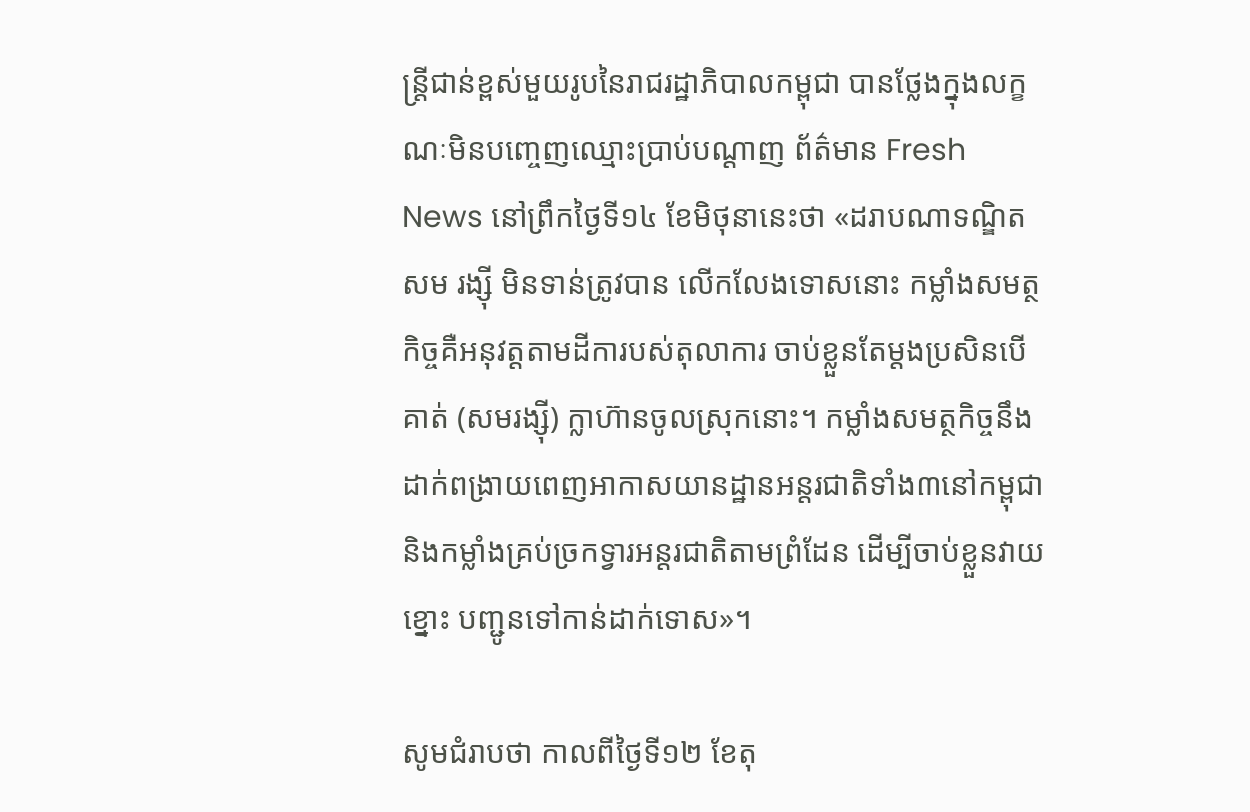ន្រ្តីជាន់ខ្ពស់មួយរូបនៃរាជរដ្ឋាភិបាលកម្ពុជា បានថ្លែងក្នុងលក្ខណៈមិនបញ្ចេញឈ្មោះប្រាប់បណ្តាញ ព័ត៌មាន Fresh News នៅព្រឹកថ្ងៃទី១៤ ខែមិថុនានេះថា «ដរាបណាទណ្ឌិត សម រង្ស៊ី មិនទាន់ត្រូវបាន លើកលែងទោសនោះ កម្លាំងសមត្ថកិច្ចគឺអនុវត្តតាមដីការបស់តុលាការ ចាប់ខ្លួនតែម្តងប្រសិនបើគាត់ (សមរង្ស៊ី) ក្លាហ៊ានចូលស្រុកនោះ។ កម្លាំងសមត្ថកិច្ចនឹងដាក់ពង្រាយពេញអាកាសយានដ្ឋានអន្តរជាតិទាំង៣នៅកម្ពុជា និងកម្លាំងគ្រប់ច្រកទ្វារអន្តរជាតិតាមព្រំដែន ដើម្បីចាប់ខ្លួនវាយខ្នោះ បញ្ជូនទៅកាន់ដាក់ទោស»។

សូមជំរាបថា កាលពីថ្ងៃទី១២ ខែតុ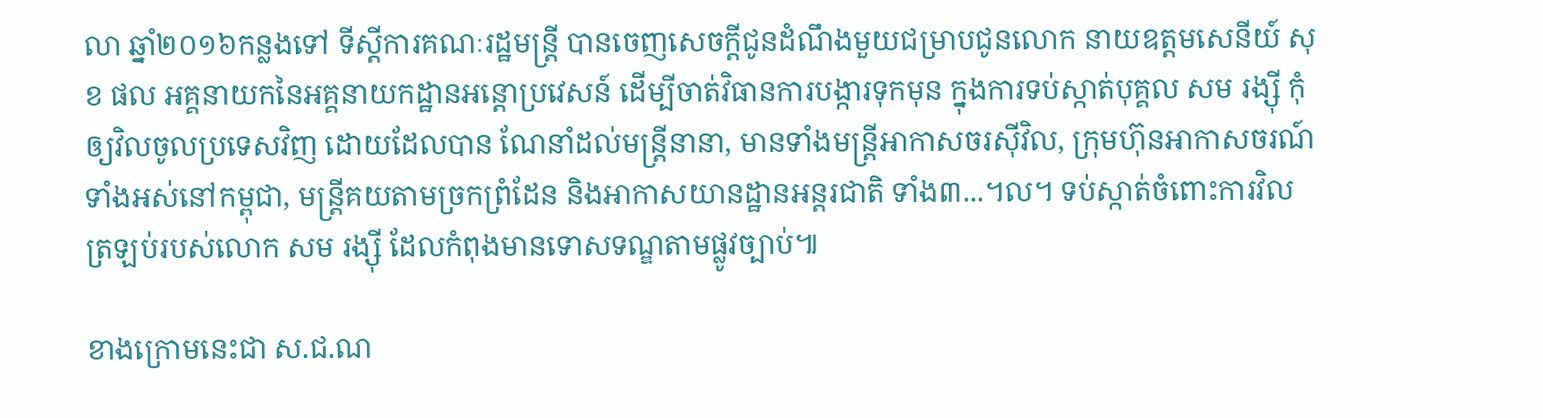លា ឆ្នាំ២០១៦កន្លងទៅ ទីស្តីការគណៈរដ្ឋមន្រ្តី បានចេញសេចក្តីជូនដំណឹងមួយជម្រាបជូនលោក នាយឧត្តមសេនីយ៍ សុខ ផល អគ្គនាយកនៃអគ្គនាយកដ្ឋានអន្តោប្រវេសន៍ ដើម្បីចាត់វិធានការបង្ការទុកមុន ក្នុងការទប់ស្កាត់បុគ្គល សម រង្ស៊ី កុំឲ្យវិលចូលប្រទេសវិញ ដោយដែលបាន ណែនាំដល់មន្រ្តីនានា, មានទាំងមន្រ្តីអាកាសចរស៊ីវិល, ក្រុមហ៊ុនអាកាសចរណ៍ទាំងអស់នៅកម្ពុជា, មន្រ្តីគយតាមច្រកព្រំដែន និងអាកាសយានដ្ឋានអន្តរជាតិ ទាំង៣...។ល។ ទប់ស្កាត់ចំពោះការវិលត្រឡប់របស់លោក សម រង្ស៊ី ដែលកំពុងមានទោសទណ្ឌតាមផ្លូវច្បាប់៕

ខាងក្រោមនេះជា ស.ជ.ណ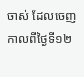ចាស់ ដែលចេញកាលពីថ្ងៃទី១២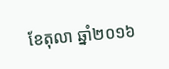ខែតុលា ឆ្នាំ២០១៦